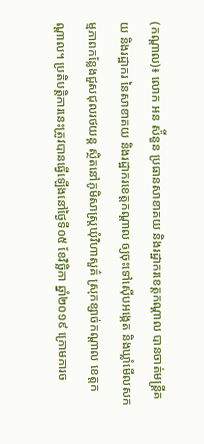(កណ្ដាល)៖ លោក អន ស៉ីនួន ប្រធានសាខាគយ និងរដ្ឋាករខេត្តកណ្តាល បានចាត់មន្រ្តីគយ និងរដ្ឋាករ នៃសាខាគយ និងរដ្ឋាករខេត្តកណ្តាល ឲ្យចុះទៅស៊ើបអង្កេត និងឃ្លាំមើលសកម្មភាពកន្លែងជួសជុលរថយន្ត ស្ថិតនៅភូមិសាស្ត្រឃុំវិហាសួគ៌ ស្រុកខ្សាច់កណ្តាល ខេត្តកណ្តាល។ ប្រតិបត្តិការនេះត្រូវបានធ្វើឡើងនៅថ្ងៃទី០៥ ខែវិច្ឆិកា ឆ្នាំ២០១៩ ក្រោមការច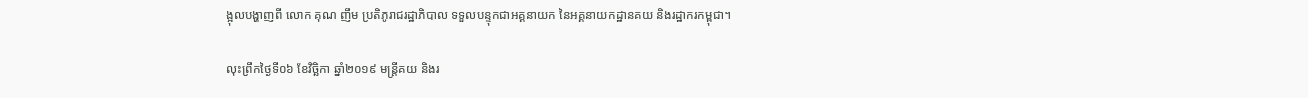ង្អុលបង្ហាញពី លោក គុណ ញឹម ប្រតិភូរាជរដ្ឋាភិបាល ទទួលបន្ទុកជាអគ្គនាយក នៃអគ្គនាយកដ្ឋានគយ និងរដ្ឋាករកម្ពុជា។

លុះព្រឹកថ្ងៃទី០៦ ខែវិច្ឆិកា ឆ្នាំ២០១៩ មន្រ្តីគយ និងរ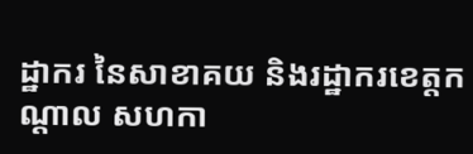ដ្ឋាករ នៃសាខាគយ និងរដ្ឋាករខេត្តកណ្តាល សហកា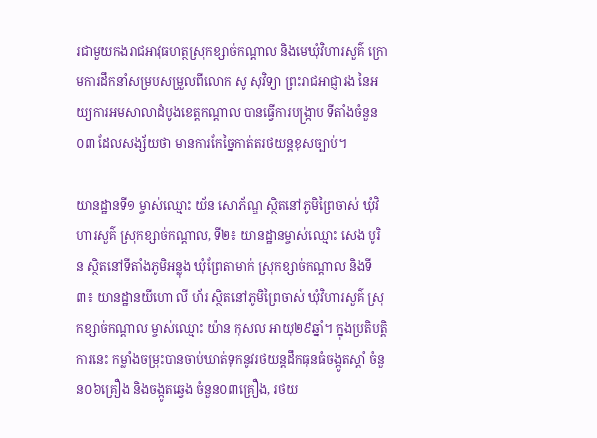រជាមួយកងរាជអាវុធហត្ថស្រុកខ្សាច់កណ្តាល និងមេឃុំវិហារសួគ៌ ក្រោមការដឹកនាំសម្របសម្រួលពីលោក សូ សុវិទ្យា ព្រះរាជអាជ្ញារង នៃអយ្យការអមសាលាដំបូងខេត្តកណ្តាល បានធ្វើការបង្ក្រាប ទីតាំងចំនួន០៣ ដែលសង្ស័យថា មានការកែច្នៃកាត់តរថយន្តខុសច្បាប់។

យានដ្ឋានទី១ ម្ចាស់ឈ្មោះ យ័ន សោភ័ណ្ឌ ស្ថិតនៅភូមិព្រៃចាស់ ឃុំវិហារសួគ៌ ស្រុកខ្សាច់កណ្តាល, ទី២៖ យានដ្ឋានម្ចាស់ឈ្មោះ សេង បូរិន ស្ថិតនៅទីតាំងភូមិអន្លុង ឃុំព្រែតាមាក់ ស្រុកខ្សាច់កណ្ដាល និងទី៣៖ យានដ្ឋានយីហោ លី ហ័រ ស្ថិតនៅភូមិព្រៃចាស់ ឃុំវិហារសួគ៌ ស្រុកខ្សាច់កណ្តាល ម្ចាស់ឈ្មោះ យ៉ាន កុសល អាយុ២៩ឆ្នាំ។ ក្នុងប្រតិបត្តិការនេះ កម្លាំងចម្រុះបានចាប់ឃាត់ទុកនូវរថយន្តដឹកធុនធំចង្កូតស្តាំ ចំនួន០៦គ្រឿង និងចង្កូតឆ្វេង ចំនួន០៣គ្រឿង, រថយ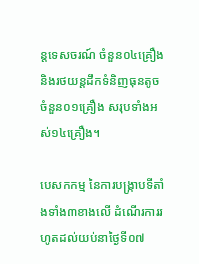ន្តទេសចរណ៍ ចំនួន០៤គ្រឿង និងរថយន្តដឹកទំនិញធុនតូច ចំនួន០១គ្រឿង សរុបទាំងអស់១៤គ្រឿង។

បេសកកម្ម នៃការបង្ក្រាបទីតាំងទាំង៣ខាងលើ ដំណើរការរហូតដល់យប់នាថ្ងៃទី០៧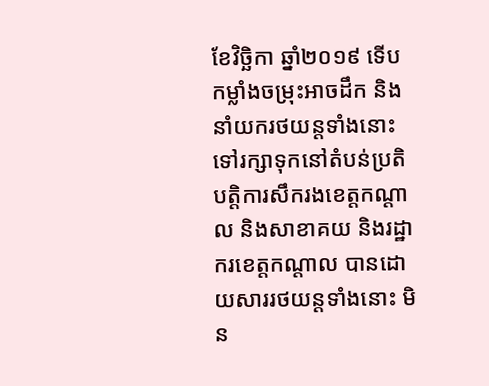ខែវិច្ឆិកា ឆ្នាំ២០១៩ ទើបកម្លាំងចម្រុះអាចដឹក និងនាំយករថយន្តទាំងនោះ ទៅរក្សាទុកនៅតំបន់ប្រតិបត្តិការសឹករងខេត្តកណ្តាល និងសាខាគយ និងរដ្ឋាករខេត្តកណ្តាល បានដោយសាររថយន្តទាំងនោះ មិន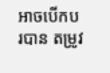អាចបើកបរបាន តម្រូវ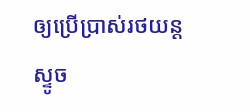ឲ្យប្រើប្រាស់រថយន្តស្ទូច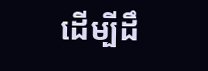ដើម្បីដឹ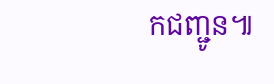កជញ្ជូន៕